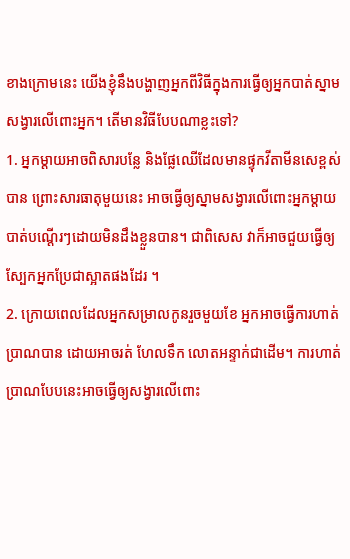ខាងក្រោមនេះ យើងខ្ញុំនឹងបង្ហាញអ្នកពីវិធីក្នុងការធ្វើឲ្យអ្នកបាត់ស្នាមសង្វារលើពោះអ្នក។ តើមានវិធីបែបណាខ្លះទៅ?
1. អ្នកម្តាយអាចពិសារបន្លែ និងផ្លែឈើដែលមានផ្ទុកវីតាមីនសេខ្ពស់បាន ព្រោះសារធាតុមួយនេះ អាចធ្វើឲ្យស្នាមសង្វារលើពោះអ្នកម្តាយបាត់បណ្តើរៗដោយមិនដឹងខ្លួនបាន។ ជាពិសេស វាក៏អាចជួយធ្វើឲ្យស្បែកអ្នកប្រែជាស្អាតផងដែរ ។
2. ក្រោយពេលដែលអ្នកសម្រាលកូនរួចមួយខែ អ្នកអាចធ្វើការហាត់ប្រាណបាន ដោយអាចរត់ ហែលទឹក លោតអន្ទាក់ជាដើម។ ការហាត់ប្រាណបែបនេះអាចធ្វើឲ្យសង្វារលើពោះ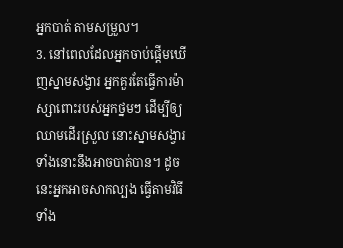អ្នកបាត់ តាមសម្រួល។
3. នៅពេលដែលអ្នកចាប់ផ្តើមឃើញស្នាមសង្វារ អ្នកគួរតែធ្វើការម៉ាស្សាពោះរបស់អ្នកថ្នមៗ ដើម្បីឲ្យឈាមដើរស្រួល នោះស្នាមសង្វារទាំងនោះនឹងអាចបាត់បាន។ ដូចនេះអ្នកអាចសាកល្បង ធ្វើតាមវិធីទាំង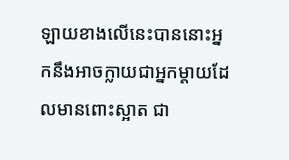ឡាយខាងលើនេះបាននោះអ្នកនឹងអាចក្លាយជាអ្នកម្តាយដែលមានពោះស្អាត ជា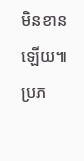មិនខានឡើយ៕
ប្រភ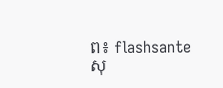ព៖ flashsante
សុ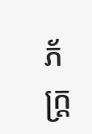ភ័ក្ត្រ